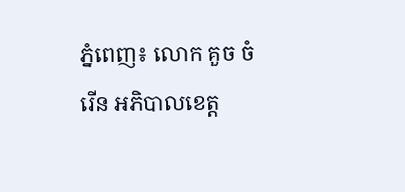ភ្នំពេញ៖ លោក គួច ចំរើន អភិបាលខេត្ត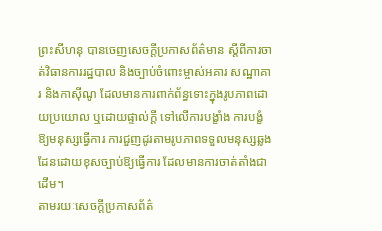ព្រះសីហនុ បានចេញសេចក្ដីប្រកាសព័ត៌មាន ស្ដីពីការចាត់វិធានការរដ្ឋបាល និងច្បាប់ចំពោះម្ចាស់អគារ សណ្ឋាគារ និងកាស៊ីណូ ដែលមានការពាក់ព័ន្ធទោះក្នុងរូបភាពដោយប្រយោល ឬដោយផ្ទាល់ក្ដី ទៅលើការបង្ខាំង ការបង្ខំឱ្យមនុស្សធ្វើការ ការជួញដូរតាមរូបភាពទទួលមនុស្សឆ្លងដែនដោយខុសច្បាប់ឱ្យធ្វើការ ដែលមានការចាត់តាំងជាដើម។
តាមរយៈសេចក្ដីប្រកាសព័ត៌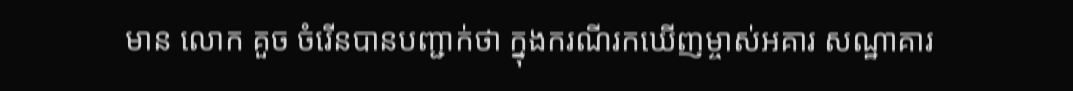មាន លោក គួច ចំរេីនបានបញ្ជាក់ថា ក្នុងករណីរកឃើញម្ចាស់អគារ សណ្ឋាគារ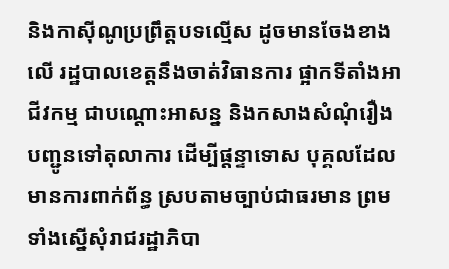និងកាស៊ីណូប្រព្រឹត្តបទល្មើស ដូចមានចែងខាងលើ រដ្ឋបាលខេត្តនឹងចាត់វិធានការ ផ្អាកទីតាំងអាជីវកម្ម ជាបណ្តោះអាសន្ន និងកសាងសំណុំរឿង បញ្ជូនទៅតុលាការ ដើម្បីផ្តន្ទាទោស បុគ្គលដែលមានការពាក់ព័ន្ធ ស្របតាមច្បាប់ជាធរមាន ព្រមទាំងស្នើសុំរាជរដ្ឋាភិបា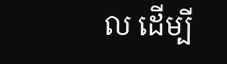ល ដើម្បី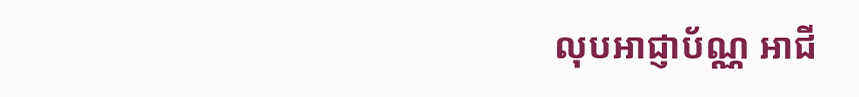លុបអាជ្ញាប័ណ្ណ អាជី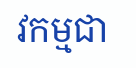វកម្មជា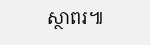ស្ថាពរ៕